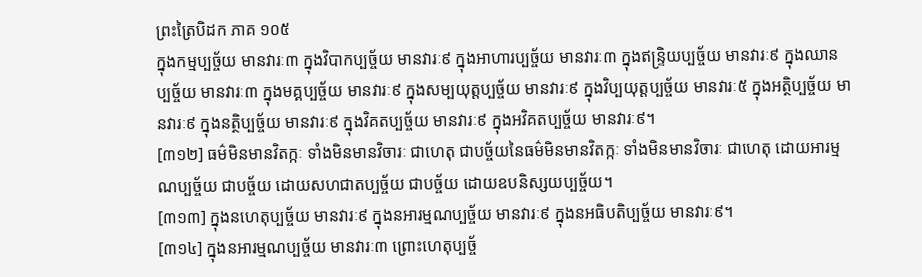ព្រះត្រៃបិដក ភាគ ១០៥
ក្នុងកម្មប្បច្ច័យ មានវារៈ៣ ក្នុងវិបាកប្បច្ច័យ មានវារៈ៩ ក្នុងអាហារប្បច្ច័យ មានវារៈ៣ ក្នុងឥន្រ្ទិយប្បច្ច័យ មានវារៈ៩ ក្នុងឈានប្បច្ច័យ មានវារៈ៣ ក្នុងមគ្គប្បច្ច័យ មានវារៈ៩ ក្នុងសម្បយុត្តប្បច្ច័យ មានវារៈ៩ ក្នុងវិប្បយុត្តប្បច្ច័យ មានវារៈ៥ ក្នុងអត្ថិប្បច្ច័យ មានវារៈ៩ ក្នុងនត្ថិប្បច្ច័យ មានវារៈ៩ ក្នុងវិគតប្បច្ច័យ មានវារៈ៩ ក្នុងអវិគតប្បច្ច័យ មានវារៈ៩។
[៣១២] ធម៌មិនមានវិតក្កៈ ទាំងមិនមានវិចារៈ ជាហេតុ ជាបច្ច័យនៃធម៌មិនមានវិតក្កៈ ទាំងមិនមានវិចារៈ ជាហេតុ ដោយអារម្មណប្បច្ច័យ ជាបច្ច័យ ដោយសហជាតប្បច្ច័យ ជាបច្ច័យ ដោយឧបនិស្សយប្បច្ច័យ។
[៣១៣] ក្នុងនហេតុប្បច្ច័យ មានវារៈ៩ ក្នុងនអារម្មណប្បច្ច័យ មានវារៈ៩ ក្នុងនអធិបតិប្បច្ច័យ មានវារៈ៩។
[៣១៤] ក្នុងនអារម្មណប្បច្ច័យ មានវារៈ៣ ព្រោះហេតុប្បច្ច័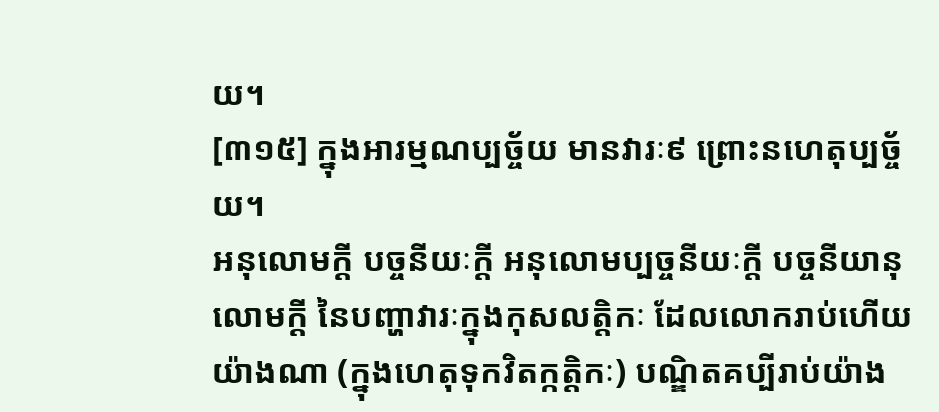យ។
[៣១៥] ក្នុងអារម្មណប្បច្ច័យ មានវារៈ៩ ព្រោះនហេតុប្បច្ច័យ។
អនុលោមក្តី បច្ចនីយៈក្តី អនុលោមប្បច្ចនីយៈក្តី បច្ចនីយានុលោមក្តី នៃបញ្ហាវារៈក្នុងកុសលត្តិកៈ ដែលលោករាប់ហើយ យ៉ាងណា (ក្នុងហេតុទុកវិតក្កត្តិកៈ) បណ្ឌិតគប្បីរាប់យ៉ាង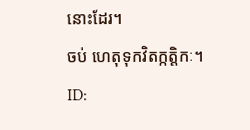នោះដែរ។
ចប់ ហេតុទុកវិតក្កត្តិកៈ។
ID: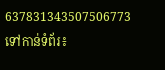637831343507506773
ទៅកាន់ទំព័រ៖